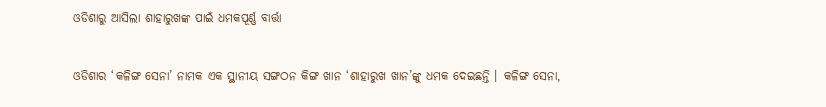ଓଡିଶାରୁ ଆସିଲା ଶାହାରୁଖଙ୍କ ପାଇଁ ଧମକପୂର୍ଣ୍ଣ ବାର୍ତ୍ତା


ଓଡିଶାର ‘କଳିଙ୍ଗ ସେନା’ ନାମକ ଏକ ସ୍ଥାନୀୟ ସଙ୍ଗଠନ କିଙ୍ଗ ଖାନ ‘ଶାହାରୁଖ ଖାନ’ଙ୍କୁ ଧମକ ଦେଇଛନ୍ତି । କଳିଙ୍ଗ ସେନା,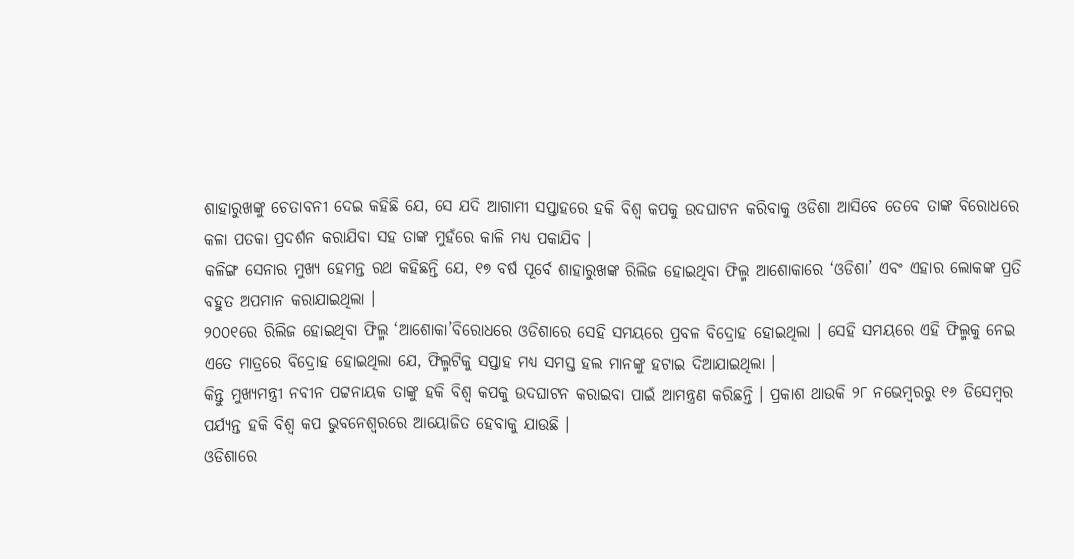ଶାହାରୁଖଙ୍କୁ ଚେତାବନୀ ଦେଇ କହିଛି ଯେ, ସେ ଯଦି ଆଗାମୀ ସପ୍ତାହରେ ହକି ବିଶ୍ୱ କପକୁ ଉଦଘାଟନ କରିବାକୁ ଓଡିଶା ଆସିବେ ତେବେ ତାଙ୍କ ବିରୋଧରେ କଳା ପତକା ପ୍ରଦର୍ଶନ କରାଯିବା ସହ ତାଙ୍କ ମୁହଁରେ କାଳି ମଧ୍ୟ ପକାଯିବ ।
କଳିଙ୍ଗ ସେନାର ମୁଖ୍ୟ ହେମନ୍ତ ରଥ କହିଛନ୍ତି ଯେ, ୧୭ ବର୍ଷ ପୂର୍ବେ ଶାହାରୁଖଙ୍କ ରିଲିଜ ହୋଇଥିବା ଫିଲ୍ମ ଆଶୋକାରେ ‘ଓଡିଶା’ ଏବଂ ଏହାର ଲୋକଙ୍କ ପ୍ରତି ବହୁତ ଅପମାନ କରାଯାଇଥିଲା ।
୨୦୦୧ରେ ରିଲିଜ ହୋଇଥିବା ଫିଲ୍ମ ‘ଆଶୋକା’ବିରୋଧରେ ଓଡିଶାରେ ସେହି ସମୟରେ ପ୍ରବଳ ବିଦ୍ରୋହ ହୋଇଥିଲା । ସେହି ସମୟରେ ଏହି ଫିଲ୍ମକୁ ନେଇ ଏତେ ମାତ୍ରରେ ବିଦ୍ରୋହ ହୋଇଥିଲା ଯେ, ଫିଲ୍ମଟିକୁ ସପ୍ତାହ ମଧ୍ୟ ସମସ୍ତ ହଲ ମାନଙ୍କୁ ହଟାଇ ଦିଆଯାଇଥିଲା ।
କିନ୍ତୁ ମୁଖ୍ୟମନ୍ତ୍ରୀ ନବୀନ ପଟ୍ଟନାୟକ ତାଙ୍କୁ ହକି ବିଶ୍ୱ କପକୁ ଉଦଘାଟନ କରାଇବା ପାଇଁ ଆମନ୍ତ୍ରଣ କରିଛନ୍ତି । ପ୍ରକାଶ ଥାଉକି ୨୮ ନଭେମ୍ବରରୁ ୧୬ ଡିସେମ୍ବର ପର୍ଯ୍ୟନ୍ତ ହକି ବିଶ୍ୱ କପ ଭୁବନେଶ୍ୱରରେ ଆୟୋଜିତ ହେବାକୁ ଯାଉଛି ।
ଓଡିଶାରେ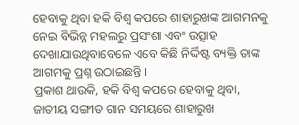ହେବାକୁ ଥିବା ହକି ବିଶ୍ୱ କପରେ ଶାହାରୁଖଙ୍କ ଆଗମନକୁ ନେଇ ବିଭିନ୍ନ ମହଲରୁ ପ୍ରସଂଶା ଏବଂ ଉତ୍ସାହ ଦେଖାଯାଉଥିବାବେଳେ ଏବେ କିଛି ନିର୍ଦ୍ଦିଷ୍ଟ ବ୍ୟକ୍ତି ତାଙ୍କ ଆଗମକୁ ପ୍ରଶ୍ନ ଉଠାଇଛନ୍ତି ।
ପ୍ରକାଶ ଥାଉକି, ହକି ବିଶ୍ୱ କପରେ ହେବାକୁ ଥିବା, ଜାତୀୟ ସଙ୍ଗୀତ ଗାନ ସମୟରେ ଶାହାରୁଖ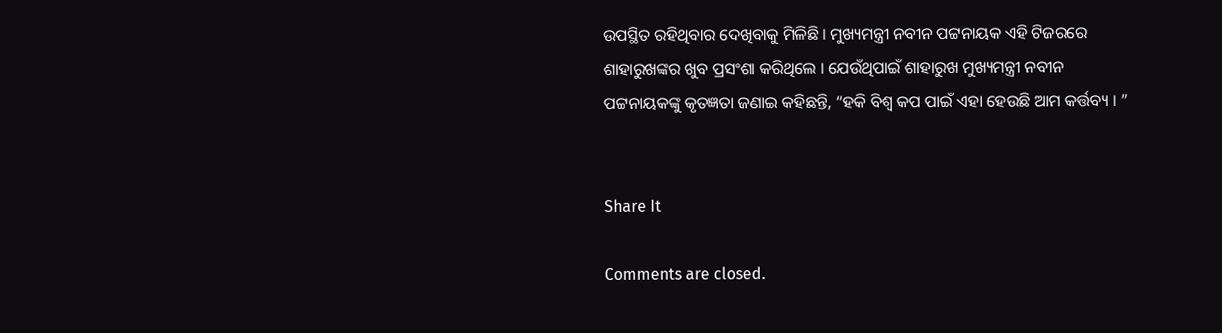ଉପସ୍ଥିତ ରହିଥିବାର ଦେଖିବାକୁ ମିଳିଛି । ମୁଖ୍ୟମନ୍ତ୍ରୀ ନବୀନ ପଟ୍ଟନାୟକ ଏହି ଟିଜରରେ ଶାହାରୁଖଙ୍କର ଖୁବ ପ୍ରସଂଶା କରିଥିଲେ । ଯେଉଁଥିପାଇଁ ଶାହାରୁଖ ମୁଖ୍ୟମନ୍ତ୍ରୀ ନବୀନ ପଟ୍ଟନାୟକଙ୍କୁ କୃତଜ୍ଞତା ଜଣାଇ କହିଛନ୍ତି, “ହକି ବିଶ୍ୱ କପ ପାଇଁ ଏହା ହେଉଛି ଆମ କର୍ତ୍ତବ୍ୟ । ”


Share It

Comments are closed.